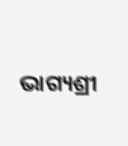ଭାଗ୍ୟଶ୍ରୀ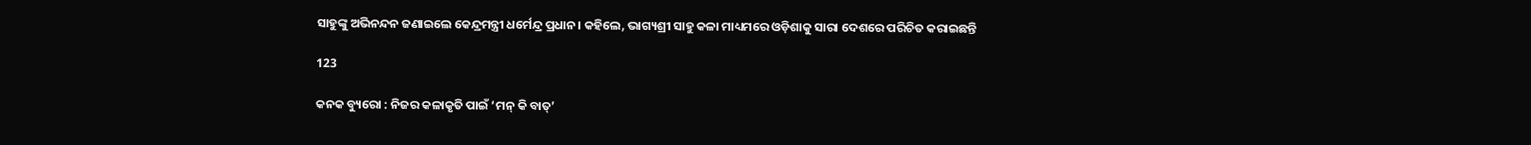ସାହୁଙ୍କୁ ଅଭିନନ୍ଦନ ଜଣାଇଲେ କେନ୍ଦ୍ରମନ୍ତ୍ରୀ ଧର୍ମେନ୍ଦ୍ର ପ୍ରଧାନ। କହିଲେ, ଭାଗ୍ୟଶ୍ରୀ ସାହୁ କଳା ମାଧ୍ୟମରେ ଓଡ଼ିଶାକୁ ସାରା ଦେଶରେ ପରିଚିତ କରାଇଛନ୍ତି

123

କନକ ବ୍ୟୁରୋ : ନିଜର କଳାକୃତି ପାଇଁ ‘ମନ୍ କି ବାତ୍’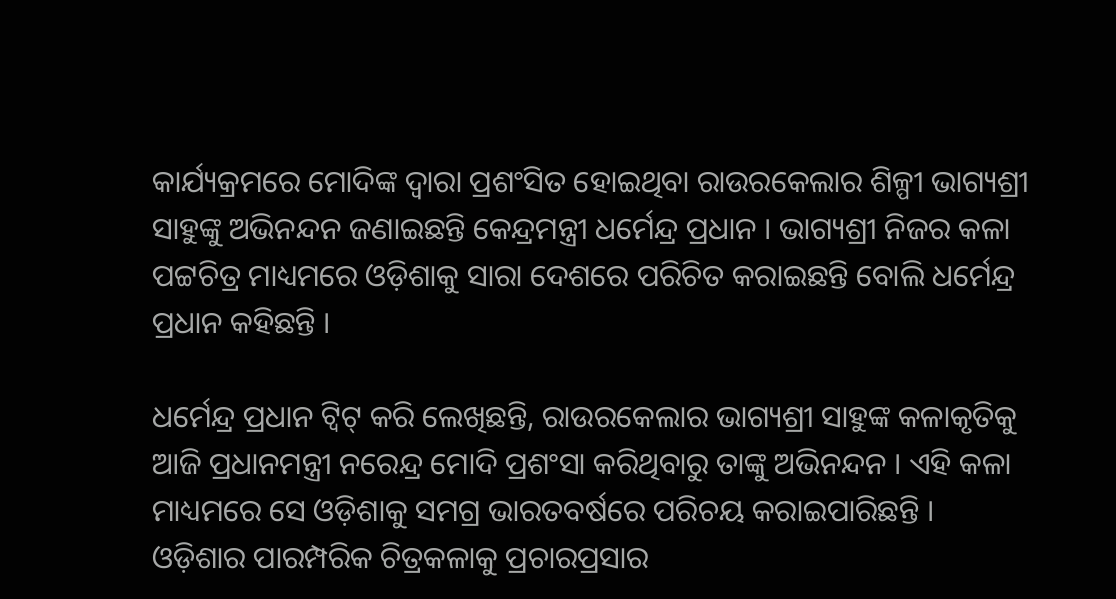କାର୍ଯ୍ୟକ୍ରମରେ ମୋଦିଙ୍କ ଦ୍ୱାରା ପ୍ରଶଂସିତ ହୋଇଥିବା ରାଉରକେଲାର ଶିଳ୍ପୀ ଭାଗ୍ୟଶ୍ରୀ ସାହୁଙ୍କୁ ଅଭିନନ୍ଦନ ଜଣାଇଛନ୍ତି କେନ୍ଦ୍ରମନ୍ତ୍ରୀ ଧର୍ମେନ୍ଦ୍ର ପ୍ରଧାନ । ଭାଗ୍ୟଶ୍ରୀ ନିଜର କଳା ପଟ୍ଟଚିତ୍ର ମାଧ୍ୟମରେ ଓଡ଼ିଶାକୁ ସାରା ଦେଶରେ ପରିଚିତ କରାଇଛନ୍ତି ବୋଲି ଧର୍ମେନ୍ଦ୍ର ପ୍ରଧାନ କହିଛନ୍ତି ।

ଧର୍ମେନ୍ଦ୍ର ପ୍ରଧାନ ଟ୍ୱିଟ୍ କରି ଲେଖିଛନ୍ତି, ରାଉରକେଲାର ଭାଗ୍ୟଶ୍ରୀ ସାହୁଙ୍କ କଳାକୃତିକୁ ଆଜି ପ୍ରଧାନମନ୍ତ୍ରୀ ନରେନ୍ଦ୍ର ମୋଦି ପ୍ରଶଂସା କରିଥିବାରୁ ତାଙ୍କୁ ଅଭିନନ୍ଦନ । ଏହି କଳା ମାଧ୍ୟମରେ ସେ ଓଡ଼ିଶାକୁ ସମଗ୍ର ଭାରତବର୍ଷରେ ପରିଚୟ କରାଇପାରିଛନ୍ତି । ଓଡ଼ିଶାର ପାରମ୍ପରିକ ଚିତ୍ରକଳାକୁ ପ୍ରଚାରପ୍ରସାର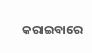କରାଇବାରେ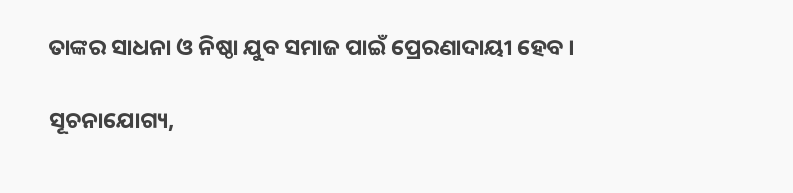ତାଙ୍କର ସାଧନା ଓ ନିଷ୍ଠା ଯୁବ ସମାଜ ପାଇଁ ପ୍ରେରଣାଦାୟୀ ହେବ ।

ସୂଚନାଯୋଗ୍ୟ,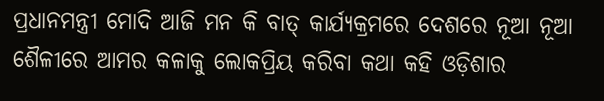ପ୍ରଧାନମନ୍ତ୍ରୀ ମୋଦି ଆଜି ମନ କି ବାତ୍ କାର୍ଯ୍ୟକ୍ରମରେ ଦେଶରେ ନୂଆ ନୂଆ ଶୈଳୀରେ ଆମର କଳାକୁ ଲୋକପ୍ରିୟ କରିବା କଥା କହି ଓଡ଼ିଶାର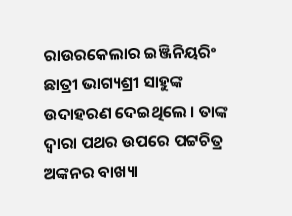ରାଉରକେଲାର ଇଞ୍ଜିନିୟରିଂ ଛାତ୍ରୀ ଭାଗ୍ୟଶ୍ରୀ ସାହୁଙ୍କ ଉଦାହରଣ ଦେଇଥିଲେ । ତାଙ୍କ ଦ୍ୱାରା ପଥର ଉପରେ ପଟ୍ଟଚିତ୍ର ଅଙ୍କନର ବାଖ୍ୟା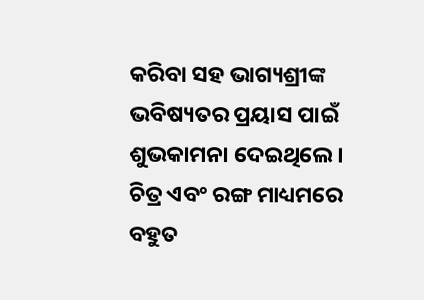କରିବା ସହ ଭାଗ୍ୟଶ୍ରୀଙ୍କ ଭବିଷ୍ୟତର ପ୍ରୟାସ ପାଇଁ ଶୁଭକାମନା ଦେଇଥିଲେ । ଚିତ୍ର ଏବଂ ରଙ୍ଗ ମାଧ୍ୟମରେ ବହୁତ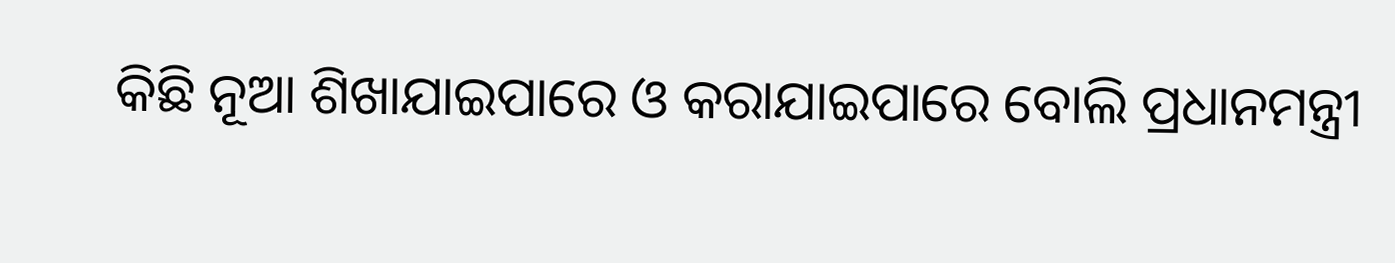କିଛି ନୂଆ ଶିଖାଯାଇପାରେ ଓ କରାଯାଇପାରେ ବୋଲି ପ୍ରଧାନମନ୍ତ୍ରୀ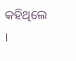କହିଥିଲେ ।